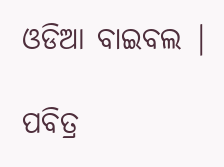ଓଡିଆ ବାଇବଲ |

ପବିତ୍ର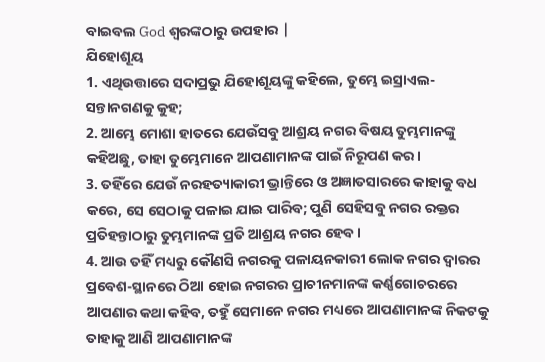ବାଇବଲ God ଶ୍ବରଙ୍କଠାରୁ ଉପହାର |
ଯିହୋଶୂୟ
1. ଏଥିଉତ୍ତାରେ ସଦାପ୍ରଭୁ ଯିହୋଶୂୟଙ୍କୁ କହିଲେ, ତୁମ୍ଭେ ଇସ୍ରାଏଲ-ସନ୍ତାନଗଣକୁ କୁହ;
2. ଆମ୍ଭେ ମୋଶା ହାତରେ ଯେଉଁସବୁ ଆଶ୍ରୟ ନଗର ବିଷୟ ତୁମ୍ଭମାନଙ୍କୁ କହିଅଛୁ, ତାହା ତୁମ୍ଭେମାନେ ଆପଣାମାନଙ୍କ ପାଇଁ ନିରୂପଣ କର ।
3. ତହିଁରେ ଯେଉଁ ନରହତ୍ୟାକାରୀ ଭ୍ରାନ୍ତିରେ ଓ ଅଜ୍ଞାତସାରରେ କାହାକୁ ବଧ କରେ, ସେ ସେଠାକୁ ପଳାଇ ଯାଇ ପାରିବ; ପୁଣି ସେହିସବୁ ନଗର ରକ୍ତର ପ୍ରତିହନ୍ତାଠାରୁ ତୁମ୍ଭମାନଙ୍କ ପ୍ରତି ଆଶ୍ରୟ ନଗର ହେବ ।
4. ଆଉ ତହିଁ ମଧ୍ୟରୁ କୌଣସି ନଗରକୁ ପଳାୟନକାରୀ ଲୋକ ନଗର ଦ୍ଵାରର ପ୍ରବେଶ-ସ୍ଥାନରେ ଠିଆ ହୋଇ ନଗରର ପ୍ରାଚୀନମାନଙ୍କ କର୍ଣ୍ଣଗୋଚରରେ ଆପଣାର କଥା କହିବ, ତହୁଁ ସେମାନେ ନଗର ମଧ୍ୟରେ ଆପଣାମାନଙ୍କ ନିକଟକୁ ତାହାକୁ ଆଣି ଆପଣାମାନଙ୍କ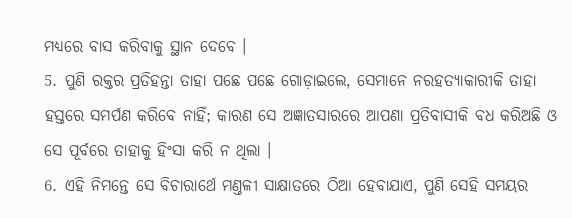ମଧ୍ୟରେ ବାସ କରିବାକୁ ସ୍ଥାନ ଦେବେ ।
5. ପୁଣି ରକ୍ତର ପ୍ରତିହନ୍ତା ତାହା ପଛେ ପଛେ ଗୋଡ଼ାଇଲେ, ସେମାନେ ନରହତ୍ୟାକାରୀକି ତାହା ହସ୍ତରେ ସମର୍ପଣ କରିବେ ନାହିଁ; କାରଣ ସେ ଅଜ୍ଞାତସାରରେ ଆପଣା ପ୍ରତିବାସୀକି ବଧ କରିଅଛି ଓ ସେ ପୂର୍ବରେ ତାହାକୁ ହିଂସା କରି ନ ଥିଲା ।
6. ଏହି ନିମନ୍ତେ ସେ ବିଚାରାର୍ଥେ ମଣ୍ତଳୀ ସାକ୍ଷାତରେ ଠିଆ ହେବାଯାଏ, ପୁଣି ସେହି ସମୟର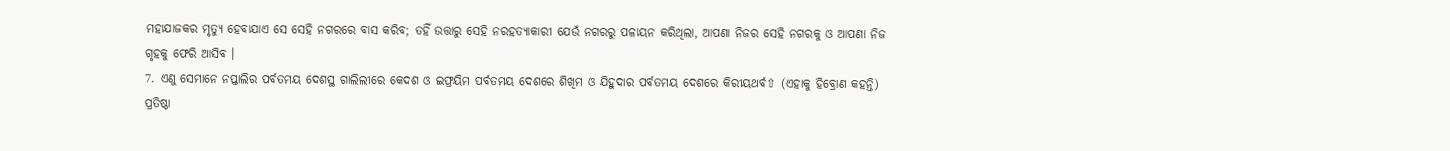ମହାଯାଜକର ମୃତ୍ୟୁ ହେବାଯାଏ ସେ ସେହି ନଗରରେ ବାସ କରିବ; ତହିଁ ଉତ୍ତାରୁ ସେହି ନରହତ୍ୟାକାରୀ ଯେଉଁ ନଗରରୁ ପଳାୟନ କରିଥିଲା, ଆପଣା ନିଜର ସେହି ନଗରକୁ ଓ ଆପଣା ନିଜ ଗୃହକୁ ଫେରି ଆସିବ ।
7. ଏଣୁ ସେମାନେ ନପ୍ତାଲିର ପର୍ବତମୟ ଦେଶସ୍ଥ ଗାଲିଲୀରେ କେଦଶ ଓ ଇଫ୍ରୟିମ ପର୍ବତମୟ ଦେଶରେ ଶିଖିମ ଓ ଯିହୁଦାର ପର୍ବତମୟ ଦେଶରେ କିରୀୟଥର୍ବ⇧ (ଏହାକୁ ହିବ୍ରୋଣ କହନ୍ତି) ପ୍ରତିଷ୍ଠା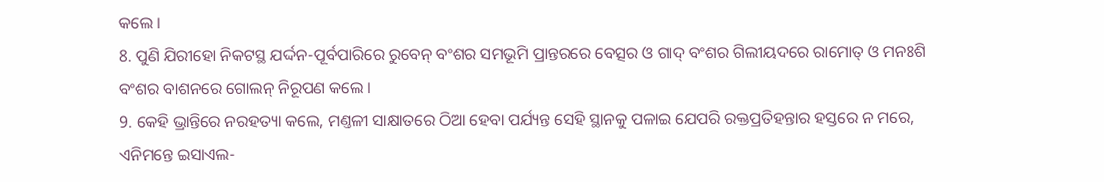କଲେ ।
8. ପୁଣି ଯିରୀହୋ ନିକଟସ୍ଥ ଯର୍ଦ୍ଦନ-ପୂର୍ବପାରିରେ ରୁବେନ୍ ବଂଶର ସମଭୂମି ପ୍ରାନ୍ତରରେ ବେତ୍ସର ଓ ଗାଦ୍ ବଂଶର ଗିଲୀୟଦରେ ରାମୋତ୍ ଓ ମନଃଶି ବଂଶର ବାଶନରେ ଗୋଲନ୍ ନିରୂପଣ କଲେ ।
9. କେହି ଭ୍ରାନ୍ତିରେ ନରହତ୍ୟା କଲେ, ମଣ୍ତଳୀ ସାକ୍ଷାତରେ ଠିଆ ହେବା ପର୍ଯ୍ୟନ୍ତ ସେହି ସ୍ଥାନକୁ ପଳାଇ ଯେପରି ରକ୍ତପ୍ରତିହନ୍ତାର ହସ୍ତରେ ନ ମରେ, ଏନିମନ୍ତେ ଇସାଏଲ-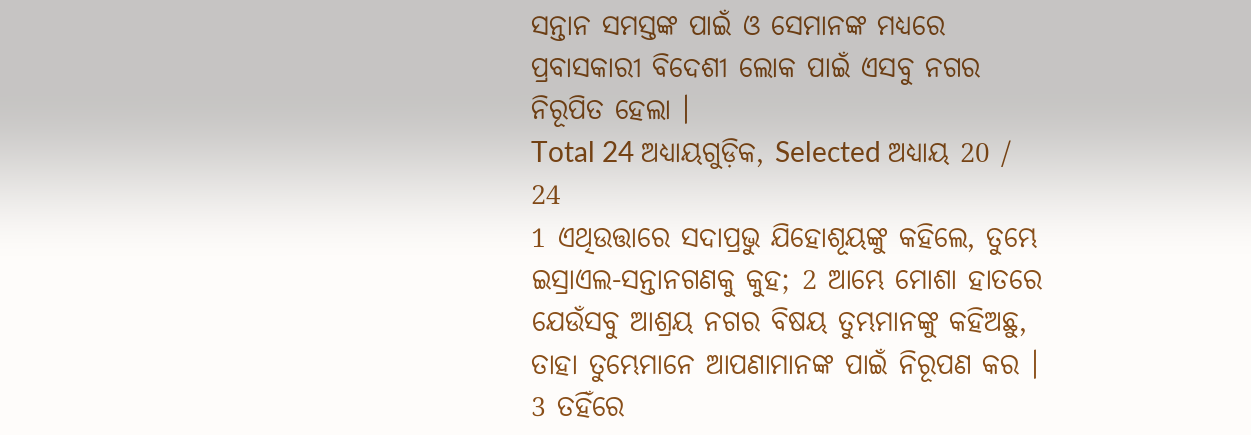ସନ୍ତାନ ସମସ୍ତଙ୍କ ପାଇଁ ଓ ସେମାନଙ୍କ ମଧ୍ୟରେ ପ୍ରବାସକାରୀ ବିଦେଶୀ ଲୋକ ପାଇଁ ଏସବୁ ନଗର ନିରୂପିତ ହେଲା ।
Total 24 ଅଧ୍ୟାୟଗୁଡ଼ିକ, Selected ଅଧ୍ୟାୟ 20 / 24
1 ଏଥିଉତ୍ତାରେ ସଦାପ୍ରଭୁ ଯିହୋଶୂୟଙ୍କୁ କହିଲେ, ତୁମ୍ଭେ ଇସ୍ରାଏଲ-ସନ୍ତାନଗଣକୁ କୁହ; 2 ଆମ୍ଭେ ମୋଶା ହାତରେ ଯେଉଁସବୁ ଆଶ୍ରୟ ନଗର ବିଷୟ ତୁମ୍ଭମାନଙ୍କୁ କହିଅଛୁ, ତାହା ତୁମ୍ଭେମାନେ ଆପଣାମାନଙ୍କ ପାଇଁ ନିରୂପଣ କର । 3 ତହିଁରେ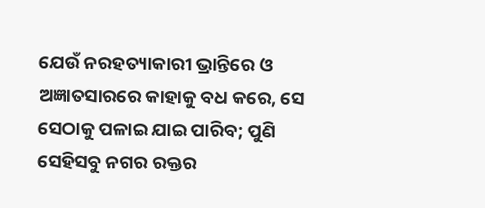ଯେଉଁ ନରହତ୍ୟାକାରୀ ଭ୍ରାନ୍ତିରେ ଓ ଅଜ୍ଞାତସାରରେ କାହାକୁ ବଧ କରେ, ସେ ସେଠାକୁ ପଳାଇ ଯାଇ ପାରିବ; ପୁଣି ସେହିସବୁ ନଗର ରକ୍ତର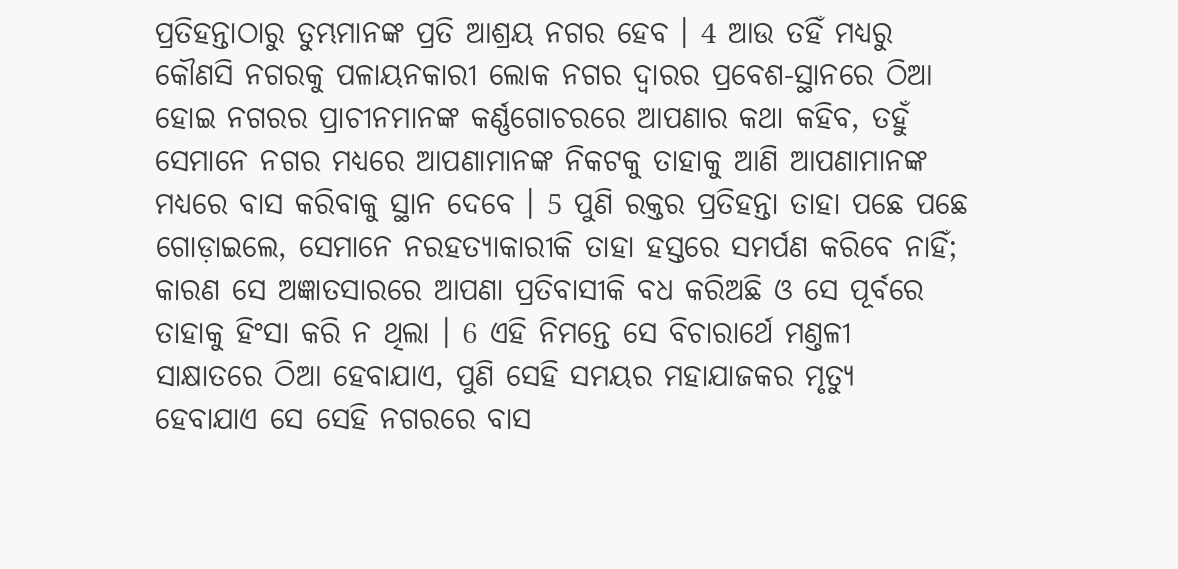ପ୍ରତିହନ୍ତାଠାରୁ ତୁମ୍ଭମାନଙ୍କ ପ୍ରତି ଆଶ୍ରୟ ନଗର ହେବ । 4 ଆଉ ତହିଁ ମଧ୍ୟରୁ କୌଣସି ନଗରକୁ ପଳାୟନକାରୀ ଲୋକ ନଗର ଦ୍ଵାରର ପ୍ରବେଶ-ସ୍ଥାନରେ ଠିଆ ହୋଇ ନଗରର ପ୍ରାଚୀନମାନଙ୍କ କର୍ଣ୍ଣଗୋଚରରେ ଆପଣାର କଥା କହିବ, ତହୁଁ ସେମାନେ ନଗର ମଧ୍ୟରେ ଆପଣାମାନଙ୍କ ନିକଟକୁ ତାହାକୁ ଆଣି ଆପଣାମାନଙ୍କ ମଧ୍ୟରେ ବାସ କରିବାକୁ ସ୍ଥାନ ଦେବେ । 5 ପୁଣି ରକ୍ତର ପ୍ରତିହନ୍ତା ତାହା ପଛେ ପଛେ ଗୋଡ଼ାଇଲେ, ସେମାନେ ନରହତ୍ୟାକାରୀକି ତାହା ହସ୍ତରେ ସମର୍ପଣ କରିବେ ନାହିଁ; କାରଣ ସେ ଅଜ୍ଞାତସାରରେ ଆପଣା ପ୍ରତିବାସୀକି ବଧ କରିଅଛି ଓ ସେ ପୂର୍ବରେ ତାହାକୁ ହିଂସା କରି ନ ଥିଲା । 6 ଏହି ନିମନ୍ତେ ସେ ବିଚାରାର୍ଥେ ମଣ୍ତଳୀ ସାକ୍ଷାତରେ ଠିଆ ହେବାଯାଏ, ପୁଣି ସେହି ସମୟର ମହାଯାଜକର ମୃତ୍ୟୁ ହେବାଯାଏ ସେ ସେହି ନଗରରେ ବାସ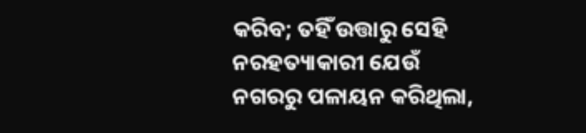କରିବ; ତହିଁ ଉତ୍ତାରୁ ସେହି ନରହତ୍ୟାକାରୀ ଯେଉଁ ନଗରରୁ ପଳାୟନ କରିଥିଲା,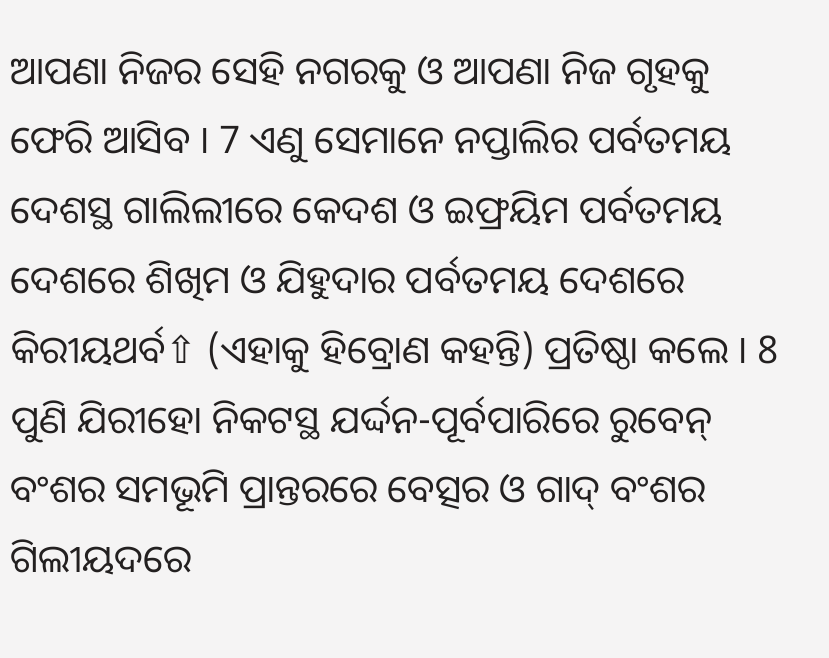ଆପଣା ନିଜର ସେହି ନଗରକୁ ଓ ଆପଣା ନିଜ ଗୃହକୁ ଫେରି ଆସିବ । 7 ଏଣୁ ସେମାନେ ନପ୍ତାଲିର ପର୍ବତମୟ ଦେଶସ୍ଥ ଗାଲିଲୀରେ କେଦଶ ଓ ଇଫ୍ରୟିମ ପର୍ବତମୟ ଦେଶରେ ଶିଖିମ ଓ ଯିହୁଦାର ପର୍ବତମୟ ଦେଶରେ କିରୀୟଥର୍ବ⇧ (ଏହାକୁ ହିବ୍ରୋଣ କହନ୍ତି) ପ୍ରତିଷ୍ଠା କଲେ । 8 ପୁଣି ଯିରୀହୋ ନିକଟସ୍ଥ ଯର୍ଦ୍ଦନ-ପୂର୍ବପାରିରେ ରୁବେନ୍ ବଂଶର ସମଭୂମି ପ୍ରାନ୍ତରରେ ବେତ୍ସର ଓ ଗାଦ୍ ବଂଶର ଗିଲୀୟଦରେ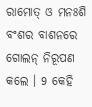ରାମୋତ୍ ଓ ମନଃଶି ବଂଶର ବାଶନରେ ଗୋଲନ୍ ନିରୂପଣ କଲେ । 9 କେହି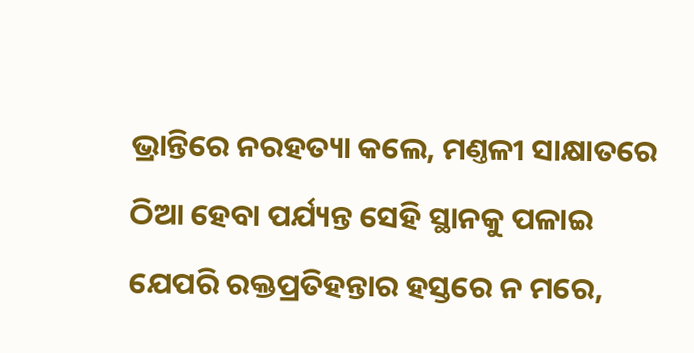ଭ୍ରାନ୍ତିରେ ନରହତ୍ୟା କଲେ, ମଣ୍ତଳୀ ସାକ୍ଷାତରେ ଠିଆ ହେବା ପର୍ଯ୍ୟନ୍ତ ସେହି ସ୍ଥାନକୁ ପଳାଇ ଯେପରି ରକ୍ତପ୍ରତିହନ୍ତାର ହସ୍ତରେ ନ ମରେ,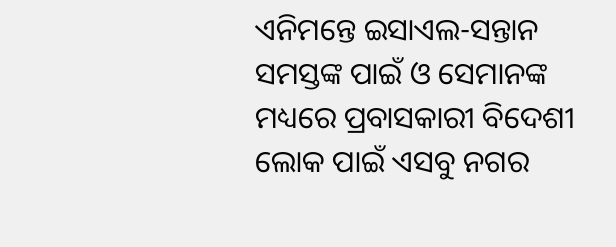ଏନିମନ୍ତେ ଇସାଏଲ-ସନ୍ତାନ ସମସ୍ତଙ୍କ ପାଇଁ ଓ ସେମାନଙ୍କ ମଧ୍ୟରେ ପ୍ରବାସକାରୀ ବିଦେଶୀ ଲୋକ ପାଇଁ ଏସବୁ ନଗର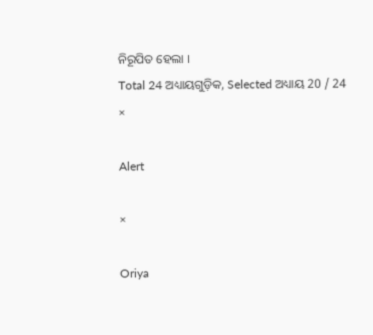ନିରୂପିତ ହେଲା ।
Total 24 ଅଧ୍ୟାୟଗୁଡ଼ିକ, Selected ଅଧ୍ୟାୟ 20 / 24
×

Alert

×

Oriya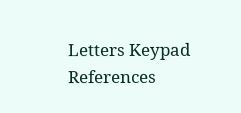Letters Keypad References